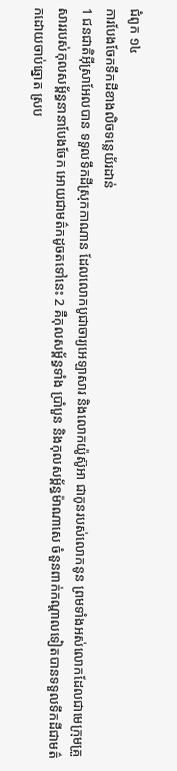ជំពូក ១៤
ការបែងចែកទឹកដីខាងលិចទន្លេយ័រដាន់
1 ជនជាតិអ៊ីស្រាអែលបាន ទទួលទឹកដីស្រុកកាណាន ដែលលោកបូជាចារ្យអេឡាសារ និងលោកយ៉ូស៊ូអា ជាកូនរបស់លោកនូន ព្រមទាំងអស់លោកដែលជាមេក្រុមគ្រួសាររបស់កុលសម្ព័ន្ធនានាបែងចែក អោយជាមត៌កដូចតទៅនេះ 2 គឺកុលសម្ព័ន្ធទាំង ប្រាំបួន និងកុលសម្ព័ន្ធម៉ាណាសេ ចំនួនពាក់កណ្ដាលទៀតបានទទួលទឹកដីជាមត៌កដោយចាប់ឆ្នោត ស្រប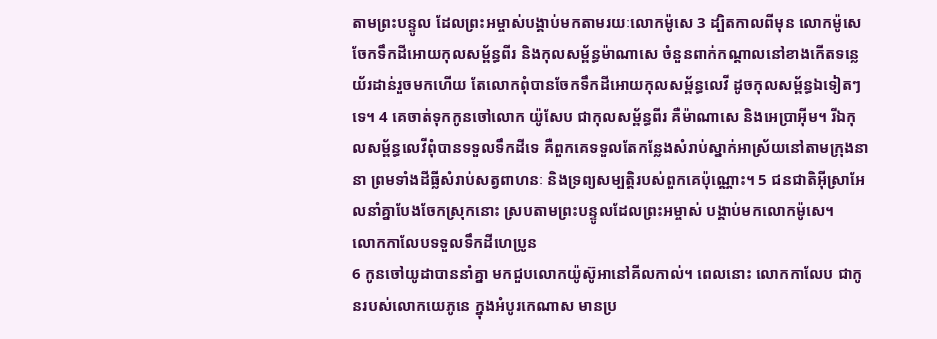តាមព្រះបន្ទូល ដែលព្រះអម្ចាស់បង្គាប់មកតាមរយៈលោកម៉ូសេ 3 ដ្បិតកាលពីមុន លោកម៉ូសេចែកទឹកដីអោយកុលសម្ព័ន្ធពីរ និងកុលសម្ព័ន្ធម៉ាណាសេ ចំនួនពាក់កណ្ដាលនៅខាងកើតទន្លេយ័រដាន់រួចមកហើយ តែលោកពុំបានចែកទឹកដីអោយកុលសម្ព័ន្ធលេវី ដូចកុលសម្ព័ន្ធឯទៀតៗទេ។ 4 គេចាត់ទុកកូនចៅលោក យ៉ូសែប ជាកុលសម្ព័ន្ធពីរ គឺម៉ាណាសេ និងអេប្រាអ៊ីម។ រីឯកុលសម្ព័ន្ធលេវីពុំបានទទួលទឹកដីទេ គឺពួកគេទទួលតែកន្លែងសំរាប់ស្នាក់អាស្រ័យនៅតាមក្រុងនានា ព្រមទាំងដីធ្លីសំរាប់សត្វពាហនៈ និងទ្រព្យសម្បត្តិរបស់ពួកគេប៉ុណ្ណោះ។ 5 ជនជាតិអ៊ីស្រាអែលនាំគ្នាបែងចែកស្រុកនោះ ស្របតាមព្រះបន្ទូលដែលព្រះអម្ចាស់ បង្គាប់មកលោកម៉ូសេ។
លោកកាលែបទទួលទឹកដីហេប្រូន
6 កូនចៅយូដាបាននាំគ្នា មកជួបលោកយ៉ូស៊ូអានៅគីលកាល់។ ពេលនោះ លោកកាលែប ជាកូនរបស់លោកយេភូនេ ក្នុងអំបូរកេណាស មានប្រ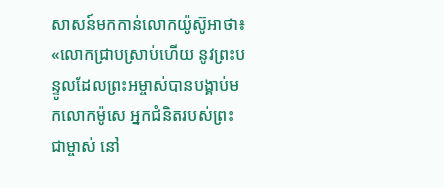សាសន៍មកកាន់លោកយ៉ូស៊ូអាថា៖ «លោកជ្រាបស្រាប់ហើយ នូវព្រះបន្ទូលដែលព្រះអម្ចាស់បានបង្គាប់មកលោកម៉ូសេ អ្នកជំនិតរបស់ព្រះជាម្ចាស់ នៅ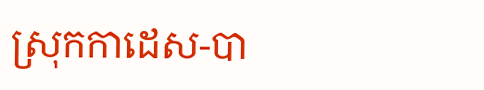ស្រុកកាដេស-បា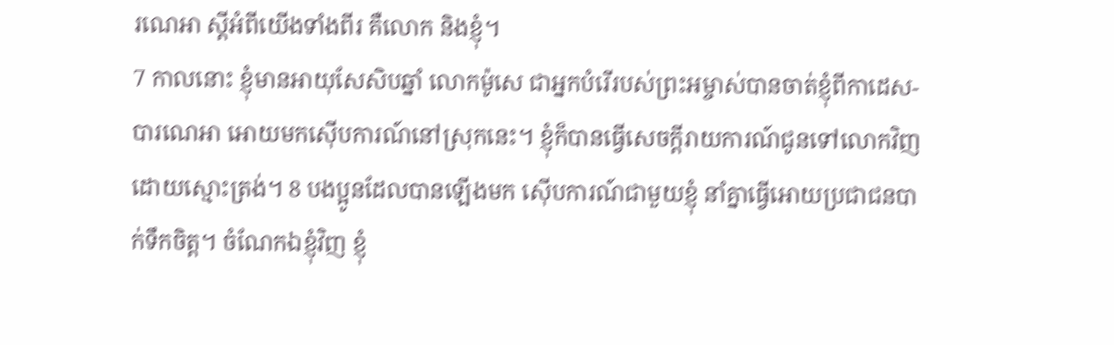រណេអា ស្ដីអំពីយើងទាំងពីរ គឺលោក និងខ្ញុំ។
7 កាលនោះ ខ្ញុំមានអាយុសែសិបឆ្នាំ លោកម៉ូសេ ជាអ្នកបំរើរបស់ព្រះអម្ចាស់បានចាត់ខ្ញុំពីកាដេស-បារណេអា អោយមកស៊ើបការណ៍នៅស្រុកនេះ។ ខ្ញុំក៏បានធ្វើសេចក្ដីរាយការណ៍ជូនទៅលោកវិញ ដោយស្មោះត្រង់។ 8 បងប្អូនដែលបានឡើងមក ស៊ើបការណ៍ជាមួយខ្ញុំ នាំគ្នាធ្វើអោយប្រជាជនបាក់ទឹកចិត្ត។ ចំណែកឯខ្ញុំវិញ ខ្ញុំ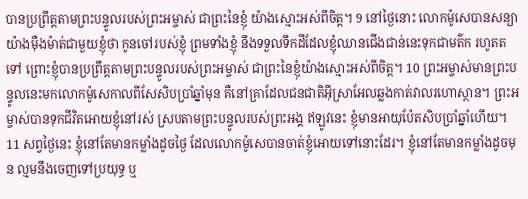បានប្រព្រឹត្តតាមព្រះបន្ទូលរបស់ព្រះអម្ចាស់ ជាព្រះនៃខ្ញុំ យ៉ាងស្មោះអស់ពីចិត្ត។ 9 នៅថ្ងៃនោះ លោកម៉ូសេបានសន្យាយ៉ាងម៉ឺងម៉ាត់ជាមួយខ្ញុំថា កូនចៅរបស់ខ្ញុំ ព្រមទាំងខ្ញុំ នឹងទទួលទឹកដីដែលខ្ញុំឈានជើងជាន់នេះទុកជាមត៌ក រហូតតទៅ ព្រោះខ្ញុំបានប្រព្រឹត្តតាមព្រះបន្ទូលរបស់ព្រះអម្ចាស់ ជាព្រះនៃខ្ញុំយ៉ាងស្មោះអស់ពីចិត្ត។ 10 ព្រះអម្ចាស់មានព្រះបន្ទូលនេះមកលោកម៉ូសេកាលពីសែសិបប្រាំឆ្នាំមុន គឺនៅគ្រាដែលជនជាតិអ៊ីស្រាអែលឆ្លងកាត់វាលរហោស្ថាន។ ព្រះអម្ចាស់បានទុកជីវិតអោយខ្ញុំនៅរស់ ស្របតាមព្រះបន្ទូលរបស់ព្រះអង្គ ឥឡូវនេះ ខ្ញុំមានអាយុប៉ែតសិបប្រាំឆ្នាំហើយ។ 11 សព្វថ្ងៃនេះ ខ្ញុំនៅតែមានកម្លាំងដូចថ្ងៃ ដែលលោកម៉ូសេបានចាត់ខ្ញុំអោយទៅនោះដែរ។ ខ្ញុំនៅតែមានកម្លាំងដូចមុន ល្មមនឹងចេញទៅប្រយុទ្ធ ឬ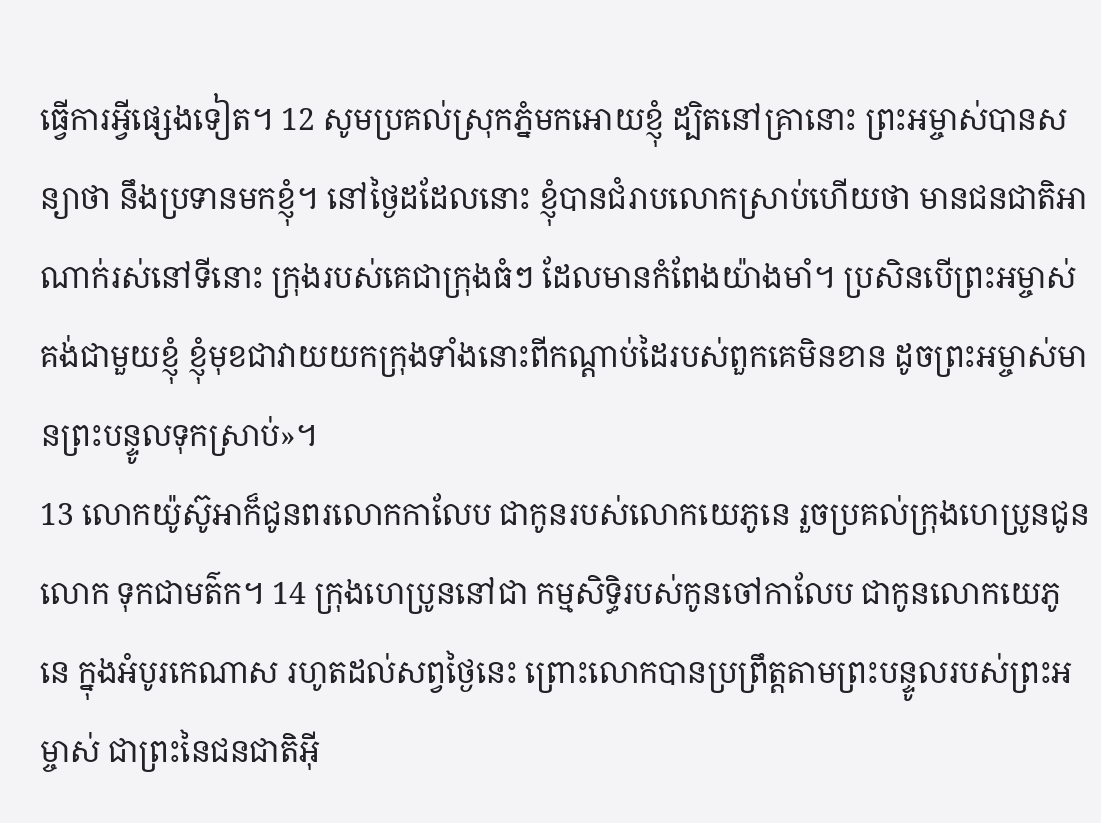ធ្វើការអ្វីផ្សេងទៀត។ 12 សូមប្រគល់ស្រុកភ្នំមកអោយខ្ញុំ ដ្បិតនៅគ្រានោះ ព្រះអម្ចាស់បានសន្យាថា នឹងប្រទានមកខ្ញុំ។ នៅថ្ងៃដដែលនោះ ខ្ញុំបានជំរាបលោកស្រាប់ហើយថា មានជនជាតិអាណាក់រស់នៅទីនោះ ក្រុងរបស់គេជាក្រុងធំៗ ដែលមានកំពែងយ៉ាងមាំ។ ប្រសិនបើព្រះអម្ចាស់គង់ជាមួយខ្ញុំ ខ្ញុំមុខជាវាយយកក្រុងទាំងនោះពីកណ្ដាប់ដៃរបស់ពួកគេមិនខាន ដូចព្រះអម្ចាស់មានព្រះបន្ទូលទុកស្រាប់»។
13 លោកយ៉ូស៊ូអាក៏ជូនពរលោកកាលែប ជាកូនរបស់លោកយេភូនេ រួចប្រគល់ក្រុងហេប្រូនជូនលោក ទុកជាមត៌ក។ 14 ក្រុងហេប្រូននៅជា កម្មសិទ្ធិរបស់កូនចៅកាលែប ជាកូនលោកយេភូនេ ក្នុងអំបូរកេណាស រហូតដល់សព្វថ្ងៃនេះ ព្រោះលោកបានប្រព្រឹត្តតាមព្រះបន្ទូលរបស់ព្រះអម្ចាស់ ជាព្រះនៃជនជាតិអ៊ី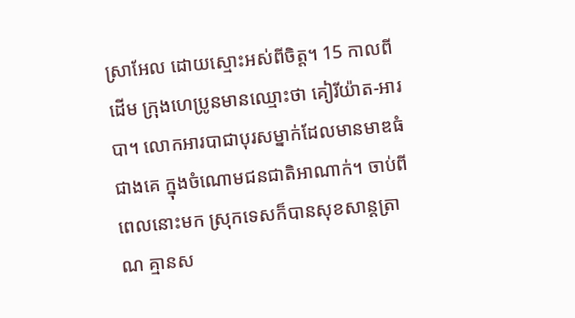ស្រាអែល ដោយស្មោះអស់ពីចិត្ត។ 15 កាលពីដើម ក្រុងហេប្រូនមានឈ្មោះថា គៀរីយ៉ាត-អារបា។ លោកអារបាជាបុរសម្នាក់ដែលមានមាឌធំជាងគេ ក្នុងចំណោមជនជាតិអាណាក់។ ចាប់ពីពេលនោះមក ស្រុកទេសក៏បានសុខសាន្តត្រាណ គ្មានស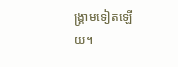ង្គ្រាមទៀតឡើយ។